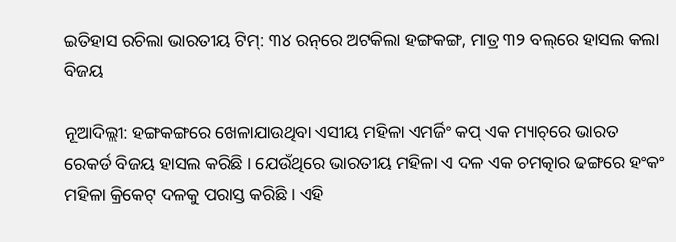ଇତିହାସ ରଚିଲା ଭାରତୀୟ ଟିମ୍‌: ୩୪ ରନ୍‌ରେ ଅଟକିଲା ହଙ୍ଗକଙ୍ଗ, ମାତ୍ର ୩୨ ବଲ୍‌ରେ ହାସଲ କଲା ବିଜୟ

ନୂଆଦିଲ୍ଲୀ: ହଙ୍ଗକଙ୍ଗରେ ଖେଳାଯାଉଥିବା ଏସୀୟ ମହିଳା ଏମର୍ଜିଂ କପ୍ ଏକ ମ୍ୟାଚ୍‌ରେ ଭାରତ ରେକର୍ଡ ବିଜୟ ହାସଲ କରିଛି । ଯେଉଁଥିରେ ଭାରତୀୟ ମହିଳା ଏ ଦଳ ଏକ ଚମତ୍କାର ଢଙ୍ଗରେ ହଂକଂ ମହିଳା କ୍ରିକେଟ୍ ଦଳକୁ ପରାସ୍ତ କରିଛି । ଏହି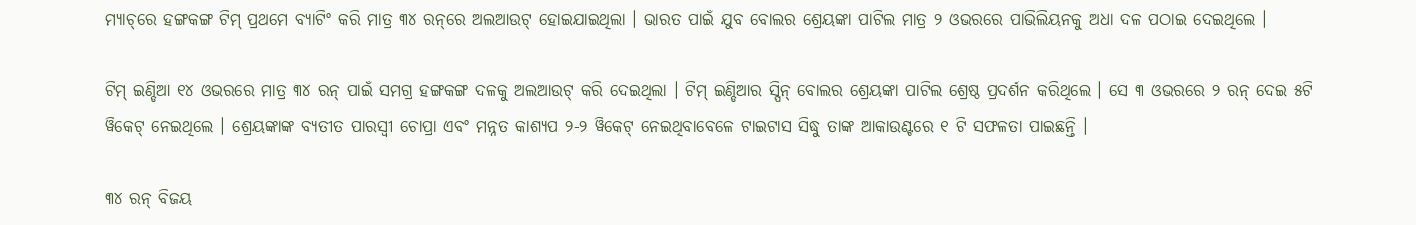ମ୍ୟାଚ୍‌ରେ ହଙ୍ଗକଙ୍ଗ ଟିମ୍ ପ୍ରଥମେ ବ୍ୟାଟିଂ କରି ମାତ୍ର ୩୪ ରନ୍‌ରେ ଅଲଆଉଟ୍ ହୋଇଯାଇଥିଲା । ଭାରତ ପାଇଁ ଯୁବ ବୋଲର ଶ୍ରେୟଙ୍କା ପାଟିଲ ମାତ୍ର ୨ ଓଭରରେ ପାଭିଲିୟନକୁ ଅଧା ଦଳ ପଠାଇ ଦେଇଥିଲେ ।

ଟିମ୍ ଇଣ୍ଡିଆ ୧୪ ଓଭରରେ ମାତ୍ର ୩୪ ରନ୍ ପାଇଁ ସମଗ୍ର ହଙ୍ଗକଙ୍ଗ ଦଳକୁ ଅଲଆଉଟ୍ କରି ଦେଇଥିଲା । ଟିମ୍ ଇଣ୍ଡିଆର ସ୍ପିନ୍ ବୋଲର ଶ୍ରେୟଙ୍କା ପାଟିଲ ଶ୍ରେଷ୍ଠ ପ୍ରଦର୍ଶନ କରିଥିଲେ । ସେ ୩ ଓଭରରେ ୨ ରନ୍ ଦେଇ ୫ଟି ୱିକେଟ୍ ନେଇଥିଲେ । ଶ୍ରେୟଙ୍କାଙ୍କ ବ୍ୟତୀତ ପାରସ୍ୱୀ ଚୋପ୍ରା ଏବଂ ମନ୍ନତ କାଶ୍ୟପ ୨-୨ ୱିକେଟ୍ ନେଇଥିବାବେଳେ ଟାଇଟାସ ସିଦ୍ଧୁ ତାଙ୍କ ଆକାଉଣ୍ଟରେ ୧ ଟି ସଫଳତା ପାଇଛନ୍ତି ।

୩୪ ରନ୍ ବିଜୟ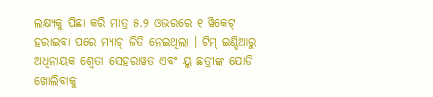ଲକ୍ଷ୍ୟକୁ ପିଛା କରି ମାତ୍ର ୫.୨ ଓଭରରେ ୧ ୱିକେଟ୍ ହରାଇବା ପରେ ମ୍ୟାଚ୍ ଜିତି ନେଇଥିଲା । ଟିମ୍ ଇଣ୍ଡିଆରୁ ଅଧିନାୟକ ଶ୍ୱେତା ସେହରାୱତ ଏବଂ ୟୁ ଛତ୍ରୀଙ୍କ ଯୋଡି ଖୋଲିବାକୁ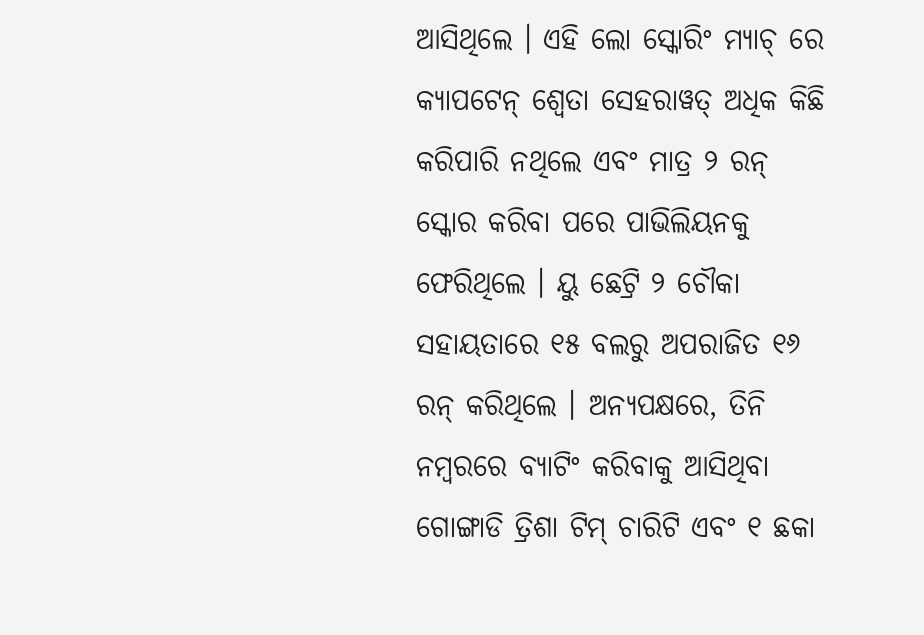ଆସିଥିଲେ । ଏହି ଲୋ ସ୍କୋରିଂ ମ୍ୟାଚ୍ ରେ କ୍ୟାପଟେନ୍ ଶ୍ୱେତା ସେହରାୱତ୍ ଅଧିକ କିଛି କରିପାରି ନଥିଲେ ଏବଂ ମାତ୍ର ୨ ରନ୍ ସ୍କୋର କରିବା ପରେ ପାଭିଲିୟନକୁ ଫେରିଥିଲେ । ୟୁ ଛେଟ୍ରି ୨ ଚୌକା ସହାୟତାରେ ୧୫ ବଲରୁ ଅପରାଜିତ ୧୬ ରନ୍ କରିଥିଲେ । ଅନ୍ୟପକ୍ଷରେ, ତିନି ନମ୍ବରରେ ବ୍ୟାଟିଂ କରିବାକୁ ଆସିଥିବା ଗୋଙ୍ଗାଡି ତ୍ରିଶା ଟିମ୍ ଚାରିଟି ଏବଂ ୧ ଛକା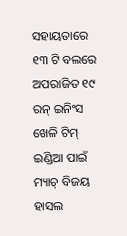ସହାୟତାରେ ୧୩ ଟି ବଲରେ ଅପରାଜିତ ୧୯ ରନ୍ ଇନିଂସ ଖେଳି ଟିମ୍ ଇଣ୍ଡିଆ ପାଇଁ ମ୍ୟାଚ୍ ବିଜୟ ହାସଲ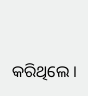କରିଥିଲେ ।